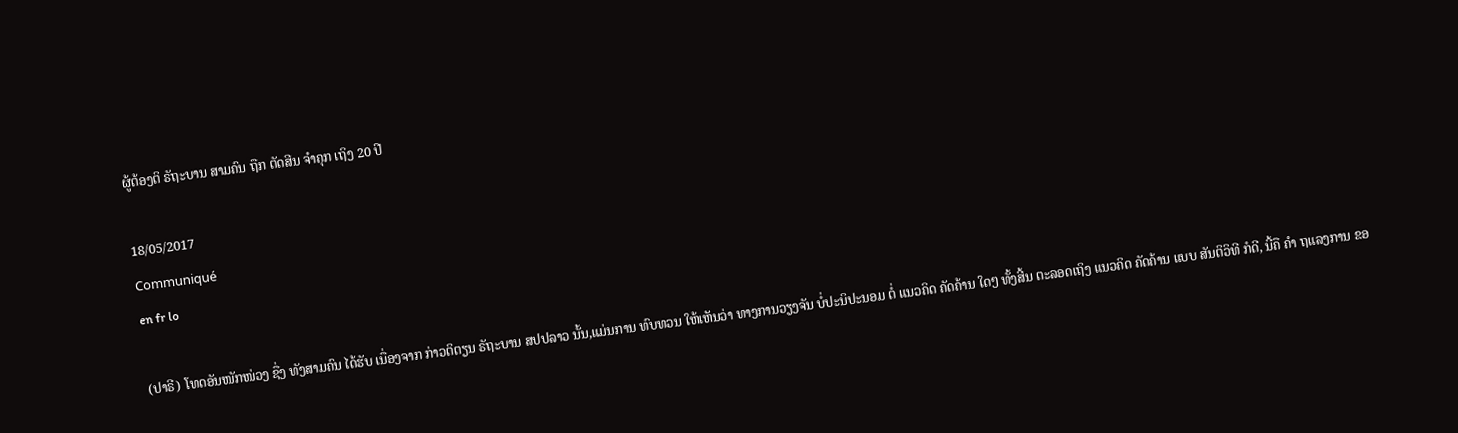ຜູ້ຕ້ອງຕິ ຣັຖະບານ ສາມຄົນ ຖືກ ຕັດສີນ ຈຳຄຸກ ເຖິງ 20 ປີ

18/05/2017
Communiqué
en fr lo

(ປາຣີ) ໂທດອັນໜັກໜ່ວງ ຊື່ງ ທັງສາມຄົນ ໄດ້ຮັບ ເນື່ອງຈາກ ກ່າວຕິຕຽນ ຣັຖະບານ ສປປລາວ ນັ້ນ,ແມ່ນການ ທົບທວນ ໃຫ້ເຫັນວ່າ ທາງການວຽງຈັນ ບໍ່ປະນິປະນອມ ຕໍ່ ແນວຄິດ ຄັດຄ້ານ ໃດໆ ທັ້ງສີ້ນ ຕະລອດເຖິງ ແນວຄິດ ຄັດຄ້ານ ແບບ ສັນຕິວິທີ ກໍດີ, ນີ້ຄື ຄຳ ຖແລງການ ຂອ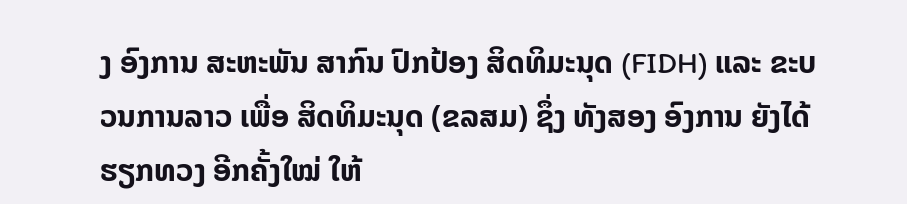ງ ອົງການ ສະຫະພັນ ສາກົນ ປົກປ້ອງ ສິດທິມະນຸດ (FIDH) ແລະ ຂະບວນການລາວ ເພື່ອ ສິດທິມະນຸດ (ຂລສມ) ຊຶ່ງ ທັງສອງ ອົງການ ຍັງໄດ້ ຮຽກທວງ ອີກຄັ້ງໃໝ່ ໃຫ້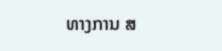ທາງການ ສ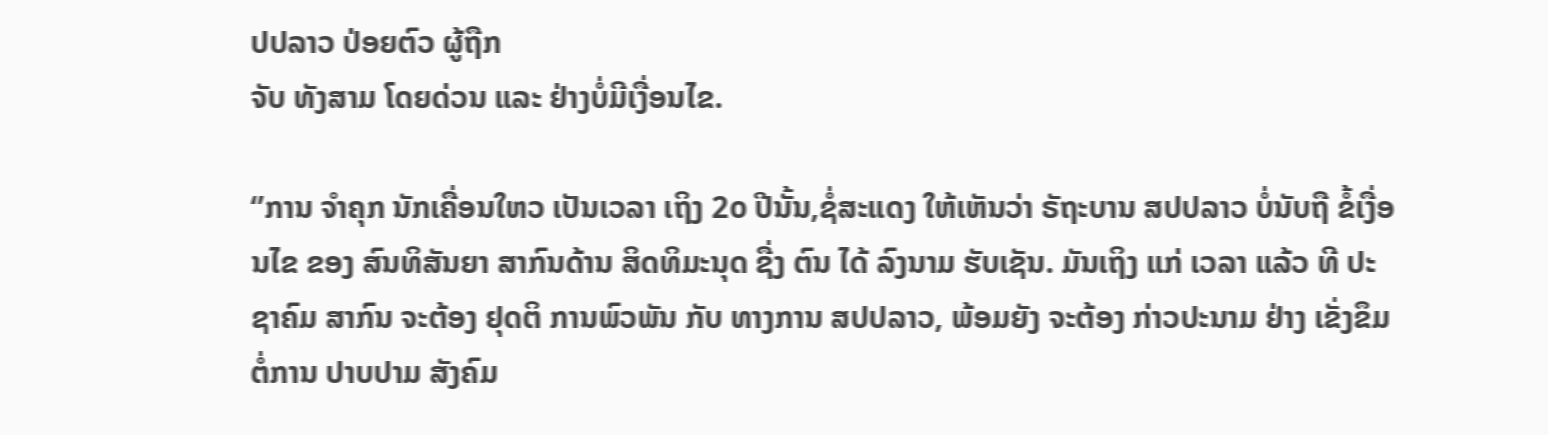ປປລາວ ປ່ອຍຕົວ ຜູ້ຖືກ
ຈັບ ທັງສາມ ໂດຍດ່ວນ ແລະ ຢ່າງບໍ່ມີເງື່ອນໄຂ.

‘’ການ ຈຳຄຸກ ນັກເຄື່ອນໃຫວ ເປັນເວລາ ເຖິງ 2໐ ປີນັ້ນ,ຊໍ່ສະແດງ ໃຫ້ເຫັນວ່າ ຣັຖະບານ ສປປລາວ ບໍ່ນັບຖື ຂໍ້ເງື່ອນໄຂ ຂອງ ສົນທິສັນຍາ ສາກົນດ້ານ ສິດທິມະນຸດ ຊື່ງ ຕົນ ໄດ້ ລົງນາມ ຮັບເຊັນ. ມັນເຖິງ ແກ່ ເວລາ ແລ້ວ ທີ ປະຊາຄົມ ສາກົນ ຈະຕ້ອງ ຢຸດຕິ ການພົວພັນ ກັບ ທາງການ ສປປລາວ, ພ້ອມຍັງ ຈະຕ້ອງ ກ່າວປະນາມ ຢ່າງ ເຂັ່ງຂຶມ ຕໍ່ການ ປາບປາມ ສັງຄົມ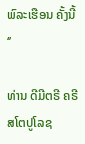ພົລະເຮືອນ ຄັ້ງນີ້ ‘’

ທ່ານ ດີມີຕຣີ ຄຣີສໂຕປູໂລຊ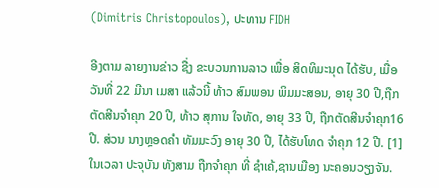(Dimitris Christopoulos), ປະທານ FIDH

ອີງຕາມ ລາຍງານຂ່າວ ຊື່ງ ຂະບວນການລາວ ເພື່ອ ສິດທິມະນຸດ ໄດ້ຮັບ, ເມື່ອ ວັນທີ່ 22 ມີນາ ເມສາ ແລ້ວນີ້ ທ້າວ ສົມພອນ ພິມມະສອນ, ອາຍຸ 30 ປີ,ຖືກຕັດສີນຈຳຄຸກ 20 ປີ, ທ້າວ ສຸການ ໃຈທັດ, ອາຍຸ 33 ປີ, ຖືກຕັດສີນຈຳຄຸກ16 ປີ. ສ່ວນ ນາງຫຼອດຄຳ ທັມມະວົງ ອາຍຸ 30 ປີ, ໄດ້ຮັບໂທດ ຈຳຄຸກ 12 ປີ. [1] ໃນເວລາ ປະຈຸບັນ ທັງສາມ ຖືກຈຳຄຸກ ທີ່ ຊຳເຄ້,ຊານເມືອງ ນະຄອນວຽງຈັນ.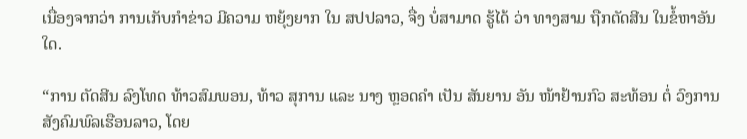ເນື່ອງຈາກວ່າ ການເກັບກຳຂ່າວ ມີຄວາມ ຫຍຸ້ງຍາກ ໃນ ສປປລາວ, ຈື່ງ ບໍ່ສາມາດ ຮູ້ໄດ້ ວ່າ ທາງສາມ ຖືກຕັດສີນ ໃນຂໍ້ຫາອັນໃດ.

“ການ ຕັດສີນ ລົງໂທດ ທ້າວສົມພອນ, ທ້າວ ສຸການ ແລະ ນາງ ຫຼອດຄຳ ເປັນ ສັນຍານ ອັນ ໜ້າຢ້ານກົວ ສະທ້ອນ ຕໍ່ ວົງການ ສັງຄົມພົລເຮືອນລາວ, ໂດຍ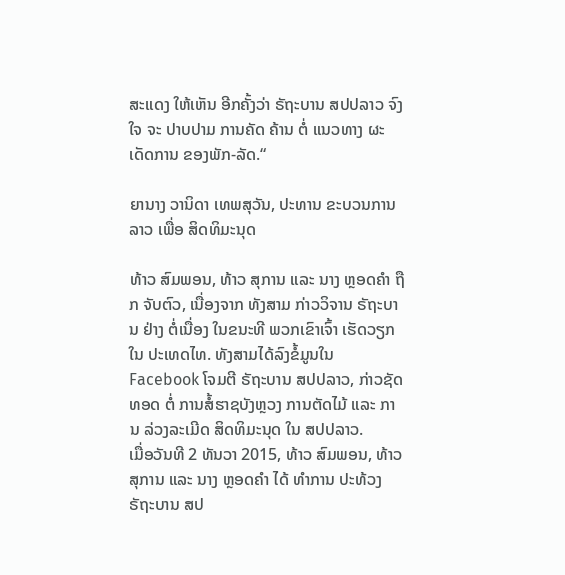ສະແດງ ໃຫ້ເຫັນ ອີກຄັ້ງວ່າ ຣັຖະບານ ສປປລາວ ຈົງໃຈ ຈະ ປາບປາມ ການຄັດ ຄ້ານ ຕໍ່ ແນວທາງ ຜະເດັດການ ຂອງພັກ-ລັດ.“

ຍານາງ ວານິດາ ເທພສຸວັນ, ປະທານ ຂະບວນການລາວ ເພື່ອ ສິດທິມະນຸດ

ທ້າວ ສົມພອນ, ທ້າວ ສຸການ ແລະ ນາງ ຫຼອດຄຳ ຖືກ ຈັບຕົວ, ເນື່ອງຈາກ ທັງສາມ ກ່າວວິຈານ ຣັຖະບານ ຢ່າງ ຕໍ່ເນື່ອງ ໃນຂນະທີ ພວກເຂົາເຈົ້າ ເຮັດວຽກ ໃນ ປະເທດໄທ. ທັງສາມໄດ້ລົງຂໍ້ມູນໃນ Facebook ໂຈມຕີ ຣັຖະບານ ສປປລາວ, ກ່າວຊັດທອດ ຕໍ່ ການສໍ້ຮາຊບັງຫຼວງ ການຕັດໄມ້ ແລະ ການ ລ່ວງລະເມີດ ສິດທິມະນຸດ ໃນ ສປປລາວ.
ເມື່ອວັນທີ 2 ທັນວາ 2015, ທ້າວ ສົມພອນ, ທ້າວ ສຸການ ແລະ ນາງ ຫຼອດຄຳ ໄດ້ ທຳການ ປະທ້ວງ ຣັຖະບານ ສປ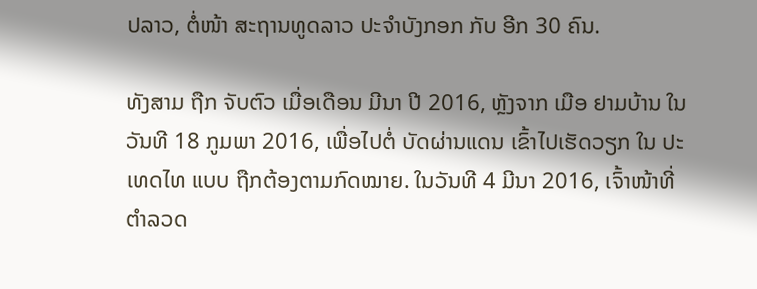ປລາວ, ຕໍ່ໜ້າ ສະຖານທູດລາວ ປະຈຳບັງກອກ ກັບ ອີກ 30 ຄົນ.

ທັງສາມ ຖືກ ຈັບຕົວ ເມື່ອເດືອນ ມີນາ ປີ 2016, ຫຼັງຈາກ ເມືອ ຢາມບ້ານ ໃນວັນທີ 18 ກູມພາ 2016, ເພື່ອໄປຕໍ່ ບັດຜ່ານແດນ ເຂົ້າໄປເຮັດວຽກ ໃນ ປະເທດໄທ ແບບ ຖືກຕ້ອງຕາມກົດໝາຍ. ໃນວັນທີ 4 ມີນາ 2016, ເຈົ້າໜ້າທີ່ ຕຳລວດ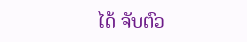ໄດ້ ຈັບຕົວ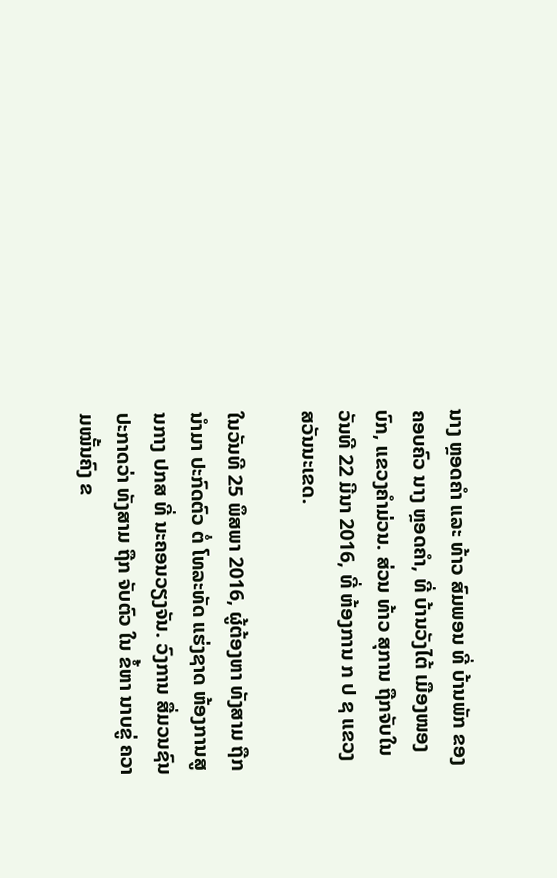ນາງ ຫຼອດຄຳ ແລະ ທ້າວ ສົມພອນ ທີ່ ບ້ານພັກ ຂອງ ຄອບຄົວ ນາງ ຫຼອດຄຳ, ທີ່ ບ້ານວັງໄຕ້ ເມືອງໜອງບົກ, ແຂວງຄຳມ່ວນ. ສ່ວນ ທ້າວ ສຸການ ຖືກຈັບໃນ ວັນທີ 22 ມີນາ 2016, ທີ່ ຫ້ອງການ ກ ປ ຊ ແຂວງ ສວັນນະເຂດ.

ໃນວັນທີ 25 ພຶສພາ 2016, ຜູ້ຕ້ອງຫາ ທັງສາມ ຖືກນຳມາ ປະກົດຕົວ ຕໍ່ ໂທລະທັດ ແຮ່ງຊາດ ຫ້ອງການສູນກາງ ປກສ ທີ່ ນະຄອນວຽງຈັນ. ວົງການ ສື່ມວນຊົນ ປະກາດວ່າ ທັງສາມ ຖືກ ຈັບຕົວ ໃນ ຂໍ້ຫາ ນາບຂູ່ ຄວາມໝັ້ນຄົງ ຂ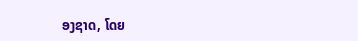ອງຊາດ, ໂດຍ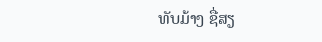ທັບມ້າງ ຊື່ສຽ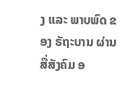ງ ແລະ ພາບພົດ ຂອງ ຣັຖະບານ ຜ່ານ ສື່ສັງຄົມ ອ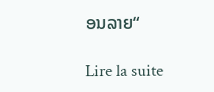ອນລາຍ“

Lire la suite